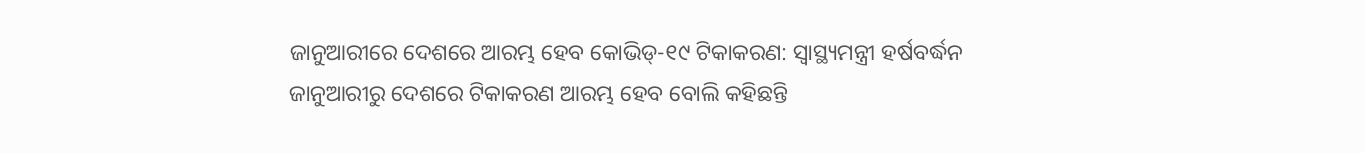ଜାନୁଆରୀରେ ଦେଶରେ ଆରମ୍ଭ ହେବ କୋଭିଡ୍-୧୯ ଟିକାକରଣ: ସ୍ୱାସ୍ଥ୍ୟମନ୍ତ୍ରୀ ହର୍ଷବର୍ଦ୍ଧନ
ଜାନୁଆରୀରୁ ଦେଶରେ ଟିକାକରଣ ଆରମ୍ଭ ହେବ ବୋଲି କହିଛନ୍ତି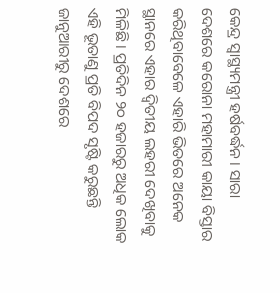କେନ୍ଦ୍ର ସ୍ୱାସ୍ଥ୍ୟମନ୍ତ୍ରୀ ହର୍ଷବର୍ଦ୍ଧନ । ସାରା ଦେଶରେ କରୋନା ମହାମାରୀ କାୟା ବିସ୍ତାର କରିଥିବାବେଳେ ଏହାରି ଭିତରେ ଅନେକ ସ୍ଥାନରେ ଏହାର ଦ୍ୱିତୀୟ ଲହରୀ ଦେଖିବାକୁ ମିଳିଛି । ପ୍ରତିଦିନ ୨୦ ହଜାରରୁ ଅଧିକ ଲୋକ ଏହି ଭୂତାଣୁ ପ୍ରତି ବିପଦ ସୃଷ୍ଟି କରୁଛନ୍ତି
ଜାନୁଆରୀରୁ ଦେଶରେ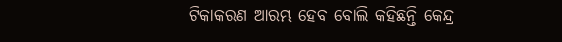ଟିକାକରଣ ଆରମ୍ଭ ହେବ ବୋଲି କହିଛନ୍ତି କେନ୍ଦ୍ର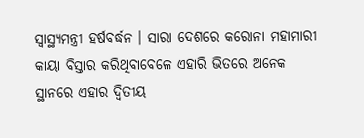ସ୍ୱାସ୍ଥ୍ୟମନ୍ତ୍ରୀ ହର୍ଷବର୍ଦ୍ଧନ । ସାରା ଦେଶରେ କରୋନା ମହାମାରୀ କାୟା ବିସ୍ତାର କରିଥିବାବେଳେ ଏହାରି ଭିତରେ ଅନେକ ସ୍ଥାନରେ ଏହାର ଦ୍ୱିତୀୟ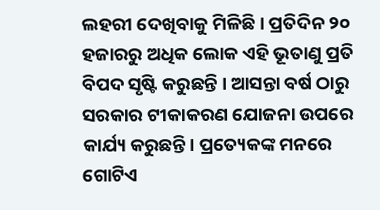ଲହରୀ ଦେଖିବାକୁ ମିଳିଛି । ପ୍ରତିଦିନ ୨୦ ହଜାରରୁ ଅଧିକ ଲୋକ ଏହି ଭୂତାଣୁ ପ୍ରତି ବିପଦ ସୃଷ୍ଟି କରୁଛନ୍ତି । ଆସନ୍ତା ବର୍ଷ ଠାରୁ ସରକାର ଟୀକାକରଣ ଯୋଜନା ଉପରେ କାର୍ଯ୍ୟ କରୁଛନ୍ତି। ପ୍ରତ୍ୟେକଙ୍କ ମନରେ ଗୋଟିଏ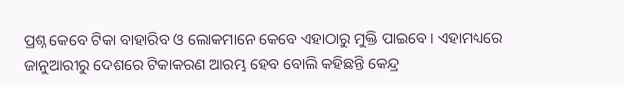ପ୍ରଶ୍ନ କେବେ ଟିକା ବାହାରିବ ଓ ଲୋକମାନେ କେବେ ଏହାଠାରୁ ମୁକ୍ତି ପାଇବେ । ଏହାମଧ୍ୟରେ ଜାନୁଆରୀରୁ ଦେଶରେ ଟିକାକରଣ ଆରମ୍ଭ ହେବ ବୋଲି କହିଛନ୍ତି କେନ୍ଦ୍ର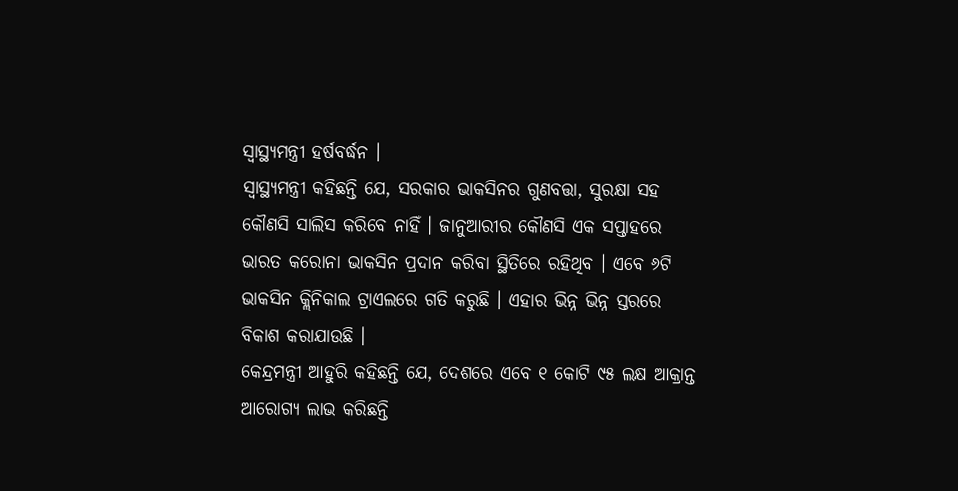ସ୍ୱାସ୍ଥ୍ୟମନ୍ତ୍ରୀ ହର୍ଷବର୍ଦ୍ଧନ ।
ସ୍ୱାସ୍ଥ୍ୟମନ୍ତ୍ରୀ କହିଛନ୍ତି ଯେ, ସରକାର ଭାକସିନର ଗୁଣବତ୍ତା, ସୁରକ୍ଷା ସହ କୌଣସି ସାଲିସ କରିବେ ନାହିଁ । ଜାନୁଆରୀର କୌଣସି ଏକ ସପ୍ତାହରେ ଭାରତ କରୋନା ଭାକସିନ ପ୍ରଦାନ କରିବା ସ୍ଥିତିରେ ରହିଥିବ । ଏବେ ୬ଟି ଭାକସିନ କ୍ଲିନିକାଲ ଟ୍ରାଏଲରେ ଗତି କରୁଛି । ଏହାର ଭିନ୍ନ ଭିନ୍ନ ସ୍ତରରେ ବିକାଶ କରାଯାଉଛି ।
କେନ୍ଦ୍ରମନ୍ତ୍ରୀ ଆହୁରି କହିଛନ୍ତି ଯେ, ଦେଶରେ ଏବେ ୧ କୋଟି ୯୫ ଲକ୍ଷ ଆକ୍ରାନ୍ତ ଆରୋଗ୍ୟ ଲାଭ କରିଛନ୍ତି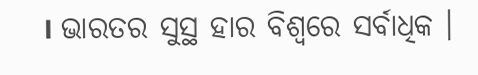। ଭାରତର ସୁସ୍ଥ ହାର ବିଶ୍ୱରେ ସର୍ବାଧିକ ।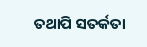ତଥାପି ସତର୍କତା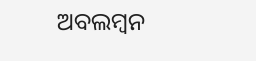ଅବଲମ୍ବନ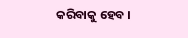କରିବାକୁ ହେବ ।